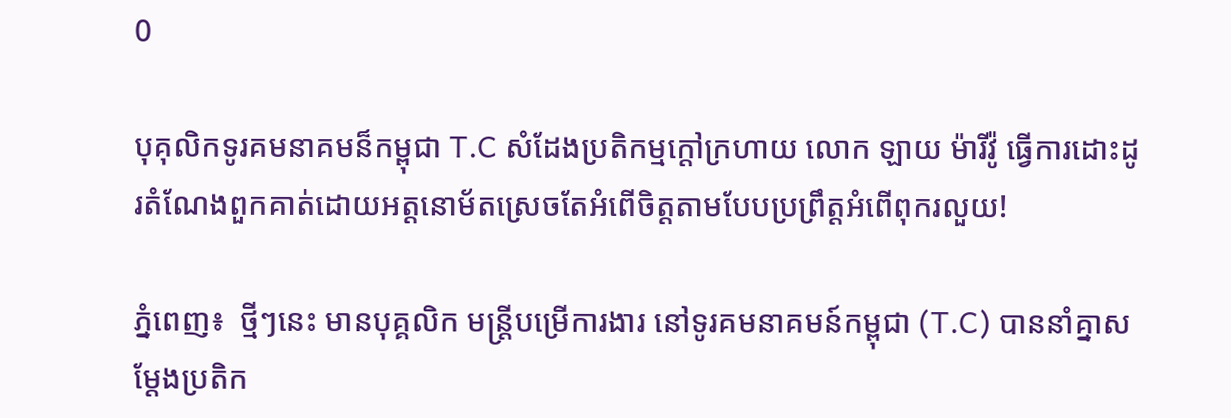0

បុគុលិកទូរគមនាគមន៏កម្ពុជា T.C សំដែងប្រតិកម្មក្តៅក្រហាយ លោក ឡាយ ម៉ារីវ៉ូ ធ្វើការដោះដូរតំណែងពួកគាត់ដោយអត្តនោម័តស្រេចតែអំពើចិត្តតាមបែបប្រព្រឹត្តអំពើពុករលួយ!

ភ្នំពេញ៖  ថ្មីៗនេះ មានបុគ្គលិក មន្ត្រីបម្រើការងារ នៅទូរគមនាគមន៍កម្ពុជា (T.C) បាននាំគ្នាសម្ដែងប្រតិក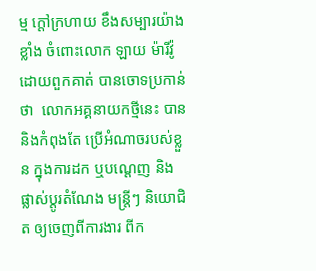ម្ម ក្ដៅក្រហាយ ខឹងសម្បារយ៉ាងខ្លាំង ចំពោះលោក ឡាយ ម៉ារីវ៉ូ ដោយពួកគាត់ បានចោទប្រកាន់ថា  លោកអគ្គនាយកថ្មីនេះ បាននិងកំពុងតែ ប្រើអំណាចរបស់ខ្លួន ក្នុងការដក ឬបណ្ដេញ និងផ្លាស់ប្ដូរតំណែង មន្ត្រីៗ និយោជិត ឲ្យចេញពីការងារ ពីក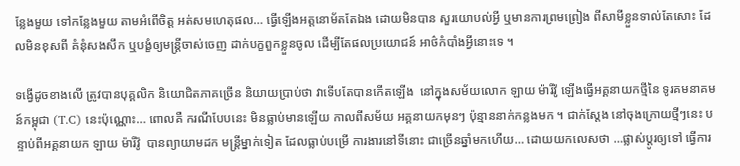ន្លែងមួយ ទៅកន្លែងមួយ តាមអំពើចិត្ត អត់សមហេតុផល… ធ្វើឡើងអត្តនោម័តតែឯង ដោយមិនបាន សួរយោបល់អ្វី ឬមានការព្រមព្រៀង ពីសាមីខ្លួនទាល់តែសោះ ដែលមិនខុសពី គំនុំសងសឹក ឬបង្ខំឲ្យមន្ត្រីចាស់ចេញ ដាក់បក្ខពួកខ្លួនចូល ដើម្បីតែផលប្រយោជន៍ អាថ៌កំបាំងអ្វីនោះទេ ។

ទង្វើដូចខាងលើ ត្រូវបានបុគ្គលិក និយោជិតភាគច្រើន និយាយប្រាប់ថា វាទើបតែបានកើតឡើង  នៅក្នុងសម័យលោក ឡាយ ម៉ារីវ៉ូ ឡើងធ្វើអគ្គនាយកថ្មីនៃ ទូរគមនាគមន៍កម្ពុជា (T.C) នេះប៉ុណ្ណោះ… ពោលគឺ ករណីបែបនេះ មិនធ្លាប់មានឡើយ កាលពីសម័យ អគ្គនាយកមុនៗ ប៉ុន្មាននាក់កន្លងមក ។ ជាក់ស្ដែង នៅចុងក្រោយថ្មីៗនេះ បន្ទាប់ពីអគ្គនាយក ឡាយ ម៉ារីវ៉ូ  បានព្យាយាមដក មន្ត្រីម្នាក់ទៀត ដែលធ្លាប់បម្រើ ការងារនៅទីនោះ ជាច្រើនឆ្នាំមកហើយ… ដោយយកលេសថា …ផ្លាស់ប្ដូរឲ្យទៅ ធ្វើការ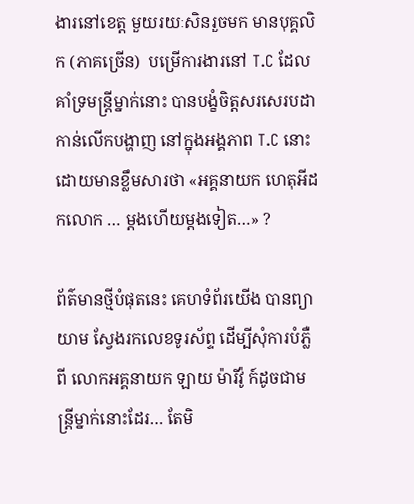ងារនៅខេត្ត មួយរយៈសិនរួចមក មានបុគ្គលិក (ភាគច្រើន)  បម្រើការងារនៅ T.C ដែលគាំទ្រមន្ត្រីម្នាក់នោះ បានបង្ខំចិត្តសរសេរបដា កាន់លើកបង្ហាញ នៅក្នុងអង្គភាព T.C នោះ ដោយមានខ្លឹមសារថា «អគ្គនាយក ហេតុអីដកលោក … ម្ដងហើយម្ដងទៀត…» ?

ព័ត៌មានថ្មីបំផុតនេះ គេហទំព័រយើង បានព្យាយាម ស្វែងរកលេខទូរស័ព្ទ ដើម្បីសុំការបំភ្លឺពី លោកអគ្គនាយក ឡាយ ម៉ារីវ៉ូ ក៍ដូចជាមន្ត្រីម្នាក់នោះដែរ… តែមិ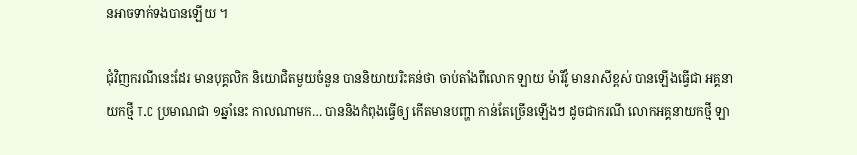នអាចទាក់ទងបានឡើយ ។

ជុំវិញករណីនេះដែរ មានបុគ្គលិក និយោជិតមួយចំនួន បាននិយាយរិះគន់ថា ចាប់តាំងពីលោក ឡាយ ម៉ារីវ៉ូ មានរាសីខ្ពស់ បានឡើងធ្វើជា អគ្គនាយកថ្មី T.C ប្រមាណជា ១ឆ្នាំនេះ កាលណាមក… បាននិងកំពុងធ្វើឲ្យ កើតមានបញ្ហា កាន់តែច្រើនឡើងៗ ដូចជាករណី លោកអគ្គនាយកថ្មី ឡា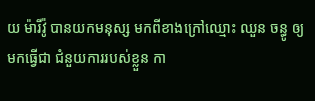យ ម៉ារីវ៉ូ បានយកមនុស្ស មកពីខាងក្រៅឈ្មោះ ឈួន ចន្ធូ ឲ្យមកធ្វើជា ជំនួយការរបស់ខ្លួន កា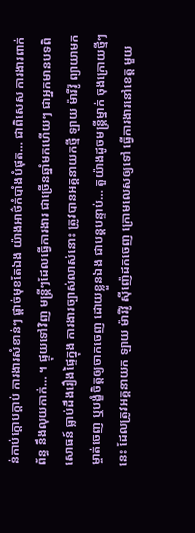ន់កាប់ក្ដោបក្ដាប់ ការងារសំខាន់ៗ ផ្ដាច់មុខតែឯង យ៉ាងអាថ៌កំបាំងបំផុត… ជាពិសេស ការងារពាក់ព័ន្ធ នឹងលុយកាក់… ។ ផ្ទុយទៅវិញ មន្ត្រីៗដែលធ្វើការងារ ជាច្រើនឆ្នាំមកហើយៗ ជាអ្នកមានបទពិសោធន៍ ធ្លាប់ដឹងរឿងផ្ទៃក្នុង ការងារច្បាស់លាស់នោះ ត្រូវបានអគ្គនាយកថ្មី ឡាយ ម៉ារីវ៉ូ ព្យាយាមកម្ចាត់ចេញ ឬបង្ខំចិត្តឲ្យចាកចេញ ដោយខ្លួនឯង ជាបន្តបន្ទាប់… តួយ៉ាងដូចមន្ត្រីម្នាក់ ចុងក្រោយថ្មីៗនេះ ដែលត្រូវអគ្គនាយក ឡាយ ម៉ារីវ៉ូ ស៊ីញ៉េដកចេញ ក្រោមលេសឲ្យទៅ ធ្វើការងារនៅខេត្ត មួយ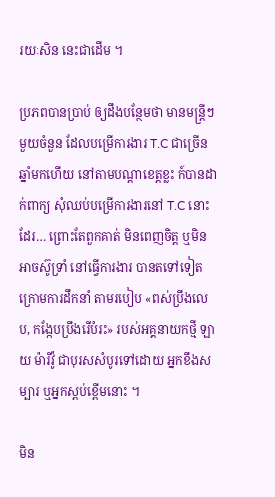រយៈសិន នេះជាដើម ។

ប្រភពបានប្រាប់ ឲ្យដឹងបន្ថែមថា មានមន្ត្រីៗមួយចំនួន ដែលបម្រើការងារ T.C ជាច្រើនឆ្នាំមកហើយ នៅតាមបណ្ដាខេត្តខ្លះ ក៍បានដាក់ពាក្យ សុំឈប់បម្រើការងារនៅ T.C នោះដែរ… ព្រោះតែពួកគាត់ មិនពេញចិត្ត ឬមិនអាចស៊ូទ្រាំ នៅធ្វើការងារ បានតទៅទៀត ក្រោមការដឹកនាំ តាមរបៀប «ពស់ប្រឹងលេប, កង្កែបប្រឹងរើបំរះ» របស់អគ្គនាយកថ្មី ឡាយ ម៉ារីវ៉ូ ជាបុរសសំបូរទៅដោយ អ្នកខឹងសម្បារ ឬអ្នកស្ពប់ខ្ពើមនោះ ។

មិន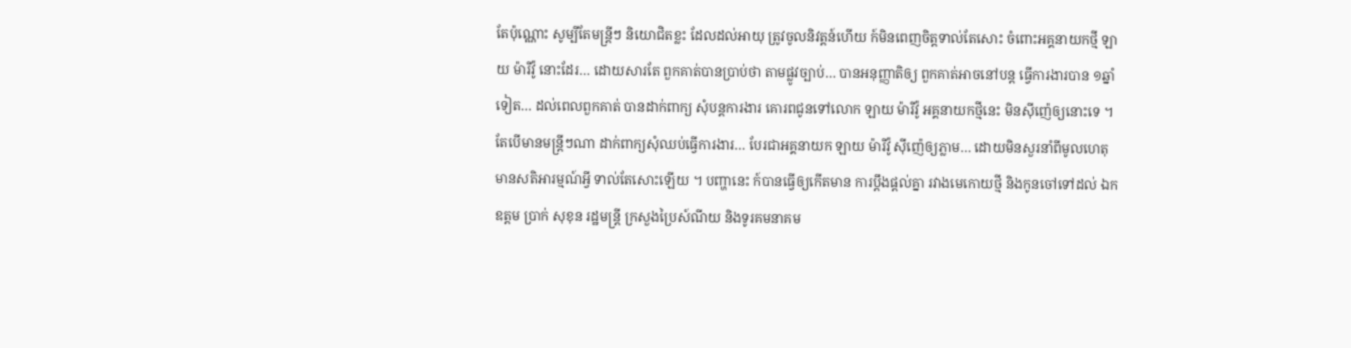តែប៉ុណ្ណោះ សូម្បីតែមន្ត្រីៗ និយោជិតខ្លះ ដែលដល់អាយុ ត្រូវចូលនិវត្តន៍ហើយ ក៍មិនពេញចិត្តទាល់តែសោះ ចំពោះអគ្គនាយកថ្មី ឡាយ ម៉ារីវ៉ូ នោះដែរ… ដោយសារតែ ពួកគាត់បានប្រាប់ថា តាមផ្លូវច្បាប់… បានអនុញ្ញាតិឲ្យ ពួកគាត់អាចនៅបន្ត ធ្វើការងារបាន ១ឆ្នាំទៀត… ដល់ពេលពួកគាត់ បានដាក់ពាក្យ សុំបន្តការងារ គោរពជូនទៅលោក ឡាយ ម៉ារីវ៉ូ អគ្គនាយកថ្មីនេះ មិនស៊ីញ៉េឲ្យនោះទេ ។ តែបើមានមន្ត្រីៗណា ដាក់ពាក្យសុំឈប់ធ្វើការងារ… បែរជាអគ្គនាយក ឡាយ ម៉ារីវ៉ូ ស៊ីញ៉េឲ្យភ្លាម… ដោយមិនសួរនាំពីមូលហេតុ មានសតិអារម្មណ៍អ្វី ទាល់តែសោះឡើយ ។ បញ្ហានេះ ក៍បានធ្វើឲ្យកើតមាន ការប្ដឹងផ្ដល់គ្នា រវាងមេកោយថ្មី និងកូនចៅទៅដល់ ឯកឧត្តម ប្រាក់ សុខុន រដ្ឋមន្ត្រី ក្រសួងប្រៃស៍ណីយ និងទូរគមនាគម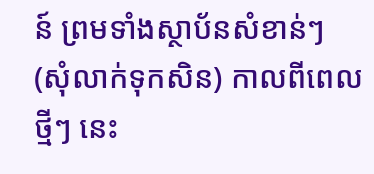ន៍ ព្រមទាំងស្ថាប័នសំខាន់ៗ (សុំលាក់ទុកសិន) កាលពីពេលថ្មីៗ នេះ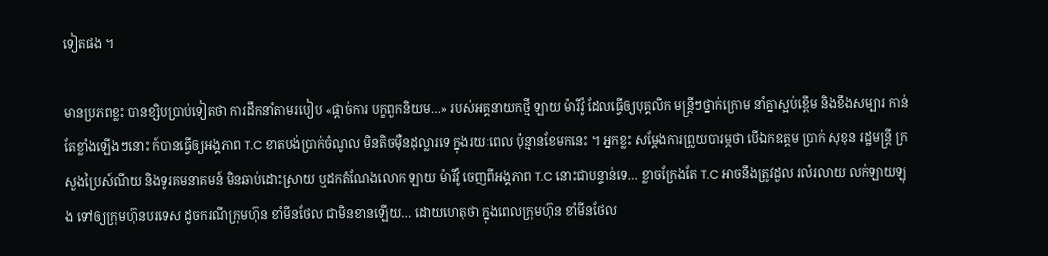ទៀតផង ។

មានប្រភពខ្លះ បានខ្សិបប្រាប់ទៀតថា ការដឹកនាំតាមរបៀប «ផ្ដាច់ការ បក្ខពួកនិយម…» របស់អគ្គនាយកថ្មី ឡាយ ម៉ារីវ៉ូ ដែលធ្វើឲ្យបុគ្គលិក មន្ត្រីៗថ្នាក់ក្រោម នាំគ្នាស្អប់ខ្ពើម និងខឹងសម្បារ កាន់តែខ្លាំងឡើងៗនោះ ក៍បានធ្វើឲ្យអង្គភាព T.C ខាតបង់ប្រាក់ចំណូល មិនតិចម៉ឺនដុល្លារទេ ក្នុងរយៈពេល ប៉ុន្មានខែមកនេះ ។ អ្នកខ្លះ សម្ដែងការព្រួយបារម្ភថា បើឯកឧត្តម ប្រាក់ សុខុន រដ្ឋមន្ត្រី ក្រសួងប្រៃស៍ណីយ និងទូរគមនាគមន៍ មិនឆាប់ដោះស្រាយ ឬដកតំណែងលោក ឡាយ ម៉ារីវ៉ូ ចេញពីអង្គភាព T.C នោះជាបន្ទាន់ទេ… ខ្លាចក្រែងតែ T.C អាចនឹងត្រូវដួល រលំរលាយ លក់ឡាយឡុង ទៅឲ្យក្រុមហ៊ុនបរទេស ដូចករណីក្រុមហ៊ុន ខាំមីនថែល ជាមិនខានឡើយ… ដោយហេតុថា ក្នុងពេលក្រុមហ៊ុន ខាំមីនថែល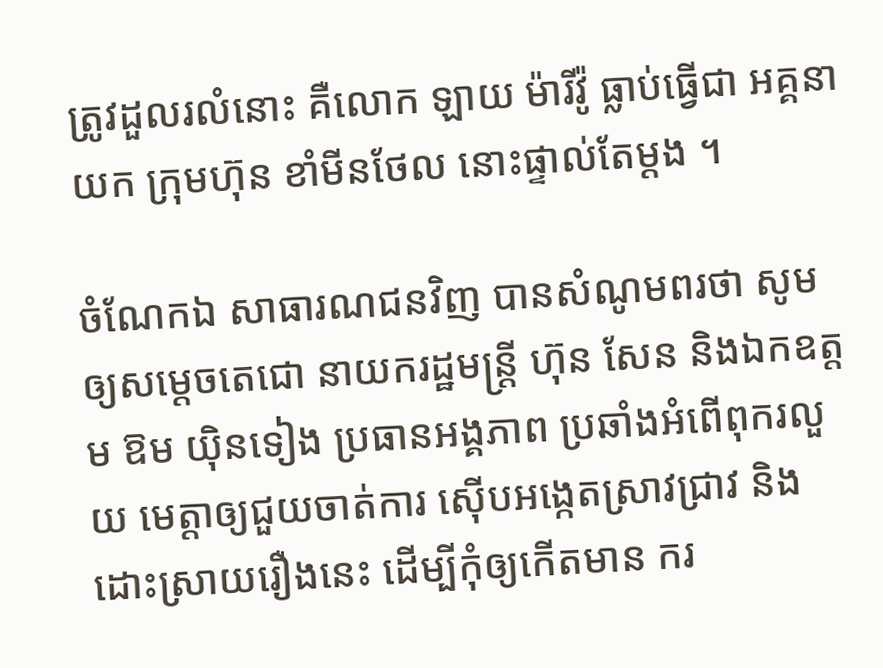ត្រូវដួលរលំនោះ គឺលោក ឡាយ ម៉ារីវ៉ូ ធ្លាប់ធ្វើជា អគ្គនាយក ក្រុមហ៊ុន ខាំមីនថែល នោះផ្ទាល់តែម្ដង ។

ចំណែកឯ សាធារណជនវិញ បានសំណូមពរថា សូមឲ្យសម្តេចតេជោ នាយករដ្ឋមន្ត្រី ហ៊ុន សែន និងឯកឧត្តម ឱម យ៉ិនទៀង ប្រធានអង្គភាព ប្រឆាំងអំពើពុករលួយ មេត្តាឲ្យជួយចាត់ការ ស៊ើបអង្កេតស្រាវជ្រាវ និងដោះស្រាយរឿងនេះ ដើម្បីកុំឲ្យកើតមាន ករ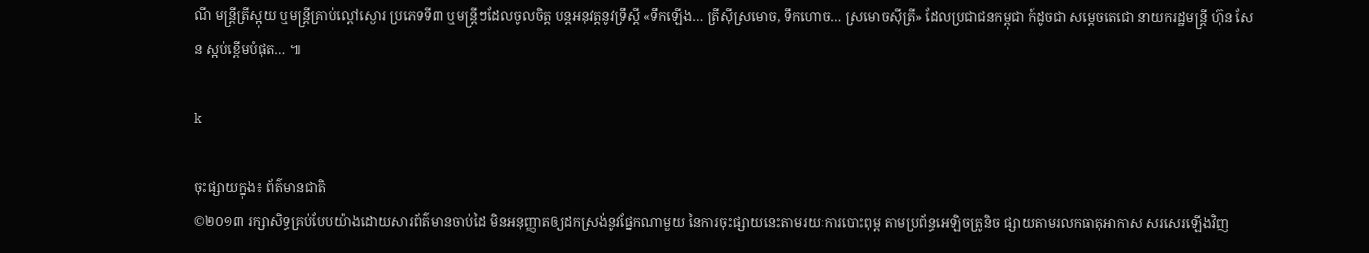ណី មន្ត្រីត្រីស្អុយ ឬមន្ត្រីគ្រាប់ល្ពៅស្ងោរ ប្រភេទទី៣ ឬមន្ត្រីៗដែលចូលចិត្ត បន្តអនុវត្តនូវទ្រឹស្ដី «ទឹកឡើង… ត្រីស៊ីស្រមោច, ទឹកហោច… ស្រមោចស៊ីត្រី» ដែលប្រជាជនកម្ពុជា ក៍ដូចជា សម្តេចតេជោ នាយករដ្ឋមន្ត្រី ហ៊ុន សែន ស្អប់ខ្ពើមបំផុត… ៕

k

ចុះផ្សាយក្នុង៖ ព័ត៌មានជាតិ
©២០១៣ រក្សាសិទ្ធគ្រប់បែបយ៉ាងដោយសារព័ត៌មានចាប់ដៃ មិនអនុញ្ញាតឲ្យដកស្រង់នូវផ្នែកណាមួយ នៃការចុះផ្សាយនេះតាមរយៈការបោះពុម្ព តាមប្រព័ន្ធអេឡិចត្រូនិច ផ្សាយតាមរលកធាតុអាកាស សរសេរឡើងវិញ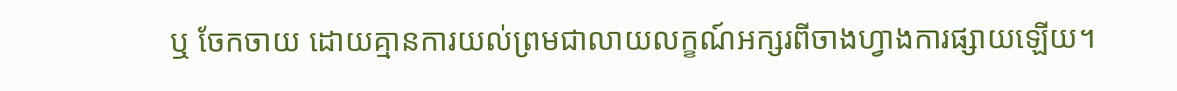ឬ ចែកចាយ ដោយគ្មានការយល់ព្រមជាលាយលក្ខណ៍អក្សរពីចាងហ្វាងការផ្សាយឡើយ។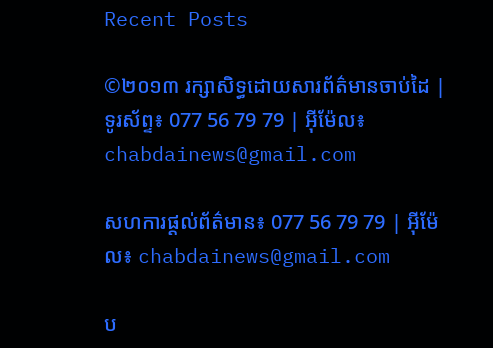Recent Posts

©២០១៣ រក្សាសិទ្ធដោយសារព័ត៌មានចាប់ដៃ | ទូរស័ព្ទ៖ 077 56 79 79 | អ៊ីម៉ែល៖ chabdainews@gmail.com

សហការផ្តល់ព័ត៌មាន៖ 077 56 79 79 | អ៊ីម៉ែល៖ chabdainews@gmail.com

ប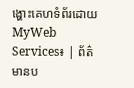ង្ហោះគេហទំព័រដោយ MyWeb Services៖ | ព័ត៌មានប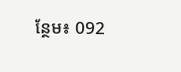ន្ថែម៖ 092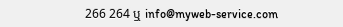266 264 ឬ info@myweb-service.com